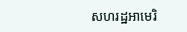សហរដ្ឋអាមេរិ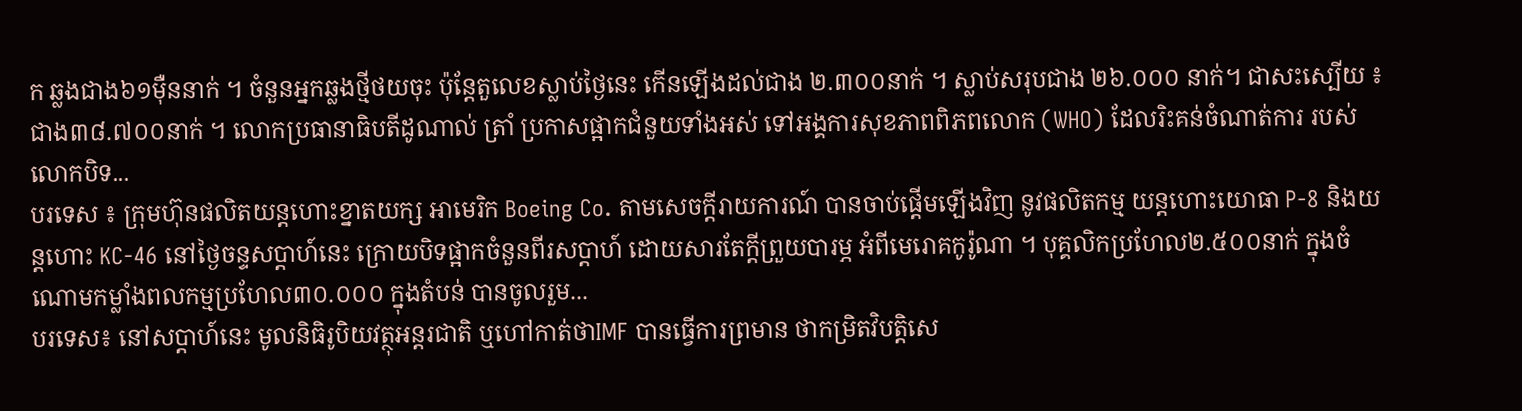ក ឆ្លងជាង៦១ម៉ឺននាក់ ។ ចំនួនអ្នកឆ្លងថ្មីថយចុះ ប៉ុន្តែតួលេខស្លាប់ថ្ងៃនេះ កើនឡើងដល់ជាង ២.៣០០នាក់ ។ ស្លាប់សរុបជាង ២៦.០០០ នាក់។ ជាសះស្បើយ ៖ ជាង៣៨.៧០០នាក់ ។ លោកប្រធានាធិបតីដូណាល់ ត្រាំ ប្រកាសផ្អាកជំនួយទាំងអស់ ទៅអង្គការសុខភាពពិភពលោក (WHO) ដែលរិះគន់ចំណាត់ការ របស់លោកបិទ...
បរទេស ៖ ក្រុមហ៊ុនផលិតយន្តហោះខ្នាតយក្ស អាមេរិក Boeing Co. តាមសេចក្តីរាយការណ៍ បានចាប់ផ្តើមឡើងវិញ នូវផលិតកម្ម យន្តហោះយោធា P-8 និងយន្តហោះ KC-46 នៅថ្ងៃចន្ទសប្ដាហ៍នេះ ក្រោយបិទផ្អាកចំនួនពីរសប្ដាហ៍ ដោយសារតែក្តីព្រួយបារម្ភ អំពីមេរោគកូរ៉ូណា ។ បុគ្គលិកប្រហែល២.៥០០នាក់ ក្នុងចំណោមកម្លាំងពលកម្មប្រហែល៣០.០០០ ក្នុងតំបន់ បានចូលរួម...
បរទេស៖ នៅសប្តាហ៍នេះ មូលនិធិរូបិយវត្ថុអន្ដរជាតិ ឬហៅកាត់ថាIMF បានធ្វើការព្រមាន ថាកម្រិតវិបត្តិសេ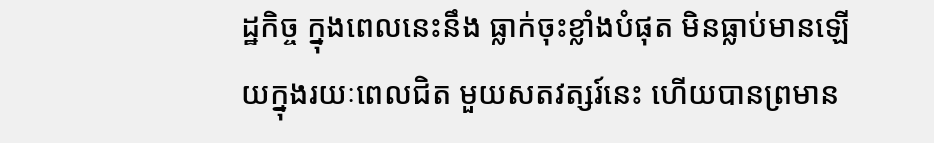ដ្ឋកិច្ច ក្នុងពេលនេះនឹង ធ្លាក់ចុះខ្លាំងបំផុត មិនធ្លាប់មានឡើយក្នុងរយៈពេលជិត មួយសតវត្សរ៍នេះ ហើយបានព្រមាន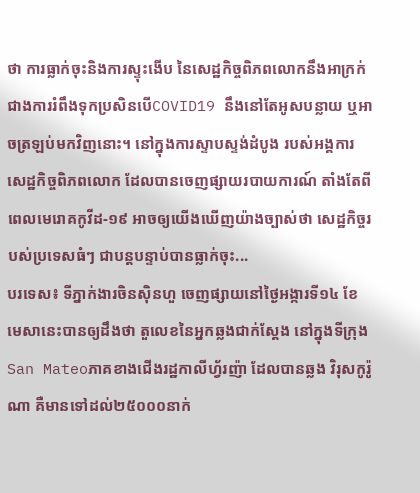ថា ការធ្លាក់ចុះនិងការស្ទុះងើប នៃសេដ្ឋកិច្ចពិភពលោកនឹងអាក្រក់ជាងការរំពឹងទុកប្រសិនបើCOVID19 នឹងនៅតែអូសបន្លាយ ឬអាចត្រឡប់មកវិញនោះ។ នៅក្នុងការស្ទាបស្ទង់ដំបូង របស់អង្គការសេដ្ឋកិច្ចពិភពលោក ដែលបានចេញផ្សាយរបាយការណ៍ តាំងតែពីពេលមេរោគកូវីដ-១៩ អាចឲ្យយើងឃើញយ៉ាងច្បាស់ថា សេដ្ឋកិច្ចរបស់ប្រទេសធំៗ ជាបន្តបន្ទាប់បានធ្លាក់ចុះ...
បរទេស៖ ទីភ្នាក់ងារចិនស៊ិនហួ ចេញផ្សាយនៅថ្ងៃអង្ការទី១៤ ខែមេសានេះបានឲ្យដឹងថា តួលេខនៃអ្នកឆ្លងជាក់ស្តែង នៅក្នុងទីក្រុងSan Mateoភាគខាងជើងរដ្ឋកាលីហ្វ័រញ៉ា ដែលបានឆ្លង វិរុសកូរ៉ូណា គឺមានទៅដល់២៥០០០នាក់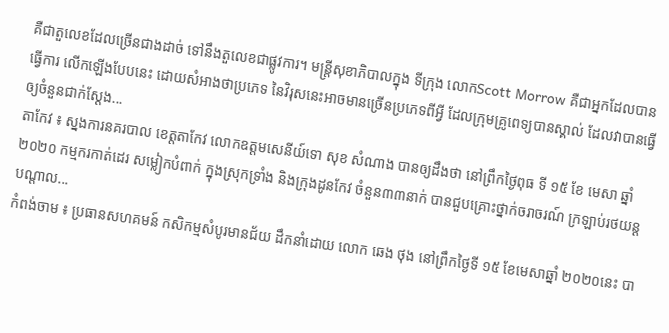គឺជាតួលេខដែលច្រើនជាងដាច់ ទៅនឹងតួលេខជាផ្លូវការ។ មន្ត្រីសុខាភិបាលក្នុង ទីក្រុង លោកScott Morrow គឺជាអ្នកដែលបានធ្វើការ លើកឡើងបែបនេះ ដោយសំអាងថាប្រភេទ នៃវិរុសនេះអាចមានច្រើនប្រភេទពីអ្វី ដែលក្រុមគ្រូពេទ្យបានស្គាល់ ដែលវាបានធ្វើឲ្យចំនួនជាក់ស្តែង...
តាកែវ ៖ ស្នងការនគរបាល ខេត្តតាកែវ លោកឧត្តមសេនីយ៍ទោ សុខ សំណាង បានឲ្យដឹងថា នៅព្រឹកថ្ងៃពុធ ទី ១៥ ខែ មេសា ឆ្នាំ ២០២០ កម្មករកាត់ដេរ សម្លៀកបំពាក់ ក្នុងស្រុកទ្រាំង និងក្រុងដូនកែវ ចំនួន៣៣នាក់ បានជួបគ្រោះថ្នាក់ចរាចរណ៍ ក្រឡាប់រថយន្តបណ្ដាល...
កំពង់ចាម ៖ ប្រធានសហគមន៍ កសិកម្មសំបូរមានជ័យ ដឹកនាំដោយ លោក ឆេង ថុង នៅព្រឹកថ្ងៃទី ១៥ ខែមេសាឆ្នាំ ២០២០នេះ បា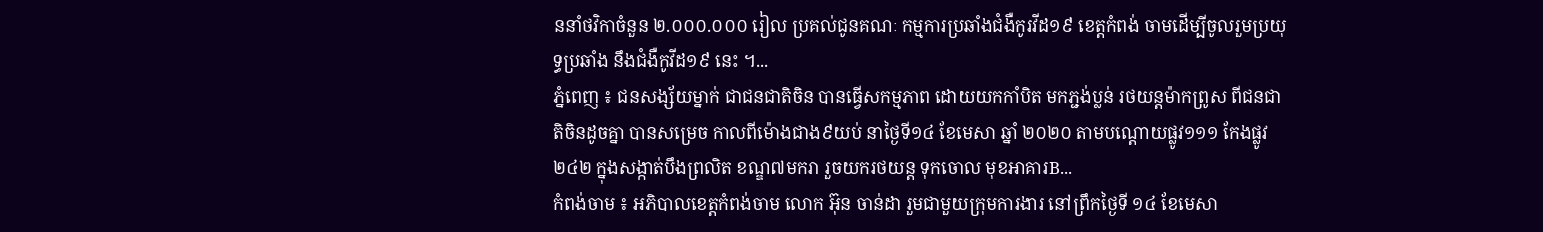ននាំថវិកាចំនួន ២.០០០.០០០ រៀល ប្រគល់ជូនគណៈ កម្មការប្រឆាំងជំងឺកូរវីដ១៩ ខេត្តកំពង់ ចាមដើម្បីចូលរួមប្រយុទ្ធប្រឆាំង នឹងជំងឺកូវីដ១៩ នេះ ។...
ភ្នំពេញ ៖ ជនសង្ស័យម្នាក់ ជាជនជាតិចិន បានធ្វើសកម្មភាព ដោយយកកាំបិត មកភ្ជង់ប្លន់ រថយន្តម៉ាកព្រូស ពីជនជាតិចិនដូចគ្នា បានសម្រេច កាលពីម៉ោងជាង៩យប់ នាថ្ងៃទី១៤ ខែមេសា ឆ្នាំ ២០២០ តាមបណ្ដោយផ្លូវ១១១ កែងផ្លូវ២៤២ ក្នុងសង្កាត់បឹងព្រលិត ខណ្ឌ៧មករា រួចយករថយន្ត ទុកចោល មុខអាគារB...
កំពង់ចាម ៖ អភិបាលខេត្តកំពង់ចាម លោក អ៊ុន ចាន់ដា រួមជាមួយក្រុមការងារ នៅព្រឹកថ្ងៃទី ១៤ ខែមេសា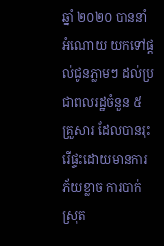ឆ្នាំ ២០២០ បាននាំអំណោយ យកទៅផ្ដល់ជូនភ្លាមៗ ដល់ប្រជាពលរដ្ឋចំនួន ៥ គ្រួសារ ដែលបានរុះរើផ្ទះដោយមានការភ័យខ្លាច ការបាក់ស្រុត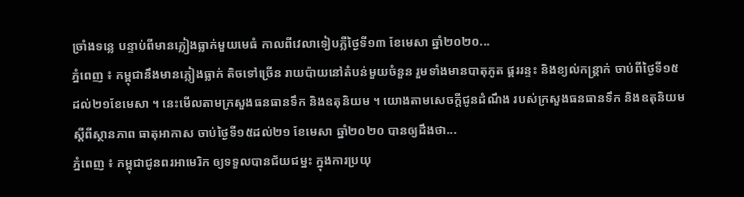ច្រាំងទន្លេ បន្ទាប់ពីមានភ្លៀងធ្លាក់មួយមេធំ កាលពីវេលាទៀបភ្លឺថ្ងៃទី១៣ ខែមេសា ឆ្នាំ២០២០...
ភ្នំពេញ ៖ កម្ពុជានឹងមានភ្លៀងធ្លាក់ តិចទៅច្រើន រាយប៉ាយនៅតំបន់មួយចំនួន រួមទាំងមានបាតុភូត ផ្គររន្ទះ និងខ្យល់កន្ត្រាក់ ចាប់ពីថ្ងៃទី១៥ ដល់២១ខែមេសា ។ នេះមើលតាមក្រសួងធនធានទឹក និងឧតុនិយម ។ យោងតាមសេចក្តីជូនដំណឹង របស់ក្រសួងធនធានទឹក និងឧតុនិយមស្តីពីស្ថានភាព ធាតុអាកាស ចាប់ថ្ងៃទី១៥ដល់២១ ខែមេសា ឆ្នាំ២០២០ បានឲ្យដឹងថា...
ភ្នំពេញ ៖ កម្ពុជាជូនពរអាមេរិក ឲ្យទទួលបានជ័យជម្នះ ក្នុងការប្រយុ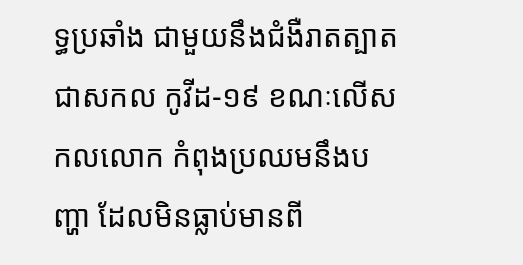ទ្ធប្រឆាំង ជាមួយនឹងជំងឺរាតត្បាត ជាសកល កូវីដ-១៩ ខណៈលើសកលលោក កំពុងប្រឈមនឹងបញ្ហា ដែលមិនធ្លាប់មានពី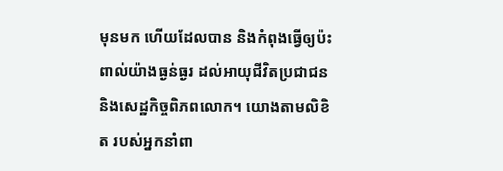មុនមក ហើយដែលបាន និងកំពុងធ្វើឲ្យប៉ះពាល់យ៉ាងធ្ងន់ធ្ងរ ដល់អាយុជីវិតប្រជាជន និងសេដ្ឋកិច្ចពិភពលោក។ យោងតាមលិខិត របស់អ្នកនាំពា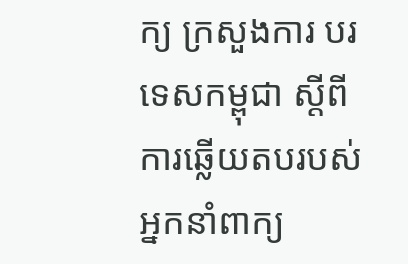ក្យ ក្រសួងការ បរទេសកម្ពុជា ស្ដីពី ការឆ្លើយតបរបស់អ្នកនាំពាក្យ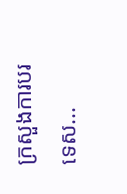ក្រសួងការបរទេស...